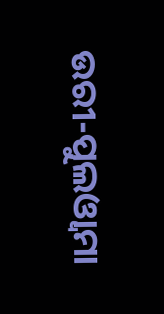ଉରୀ-ପୁଲଓ୍ୱାମା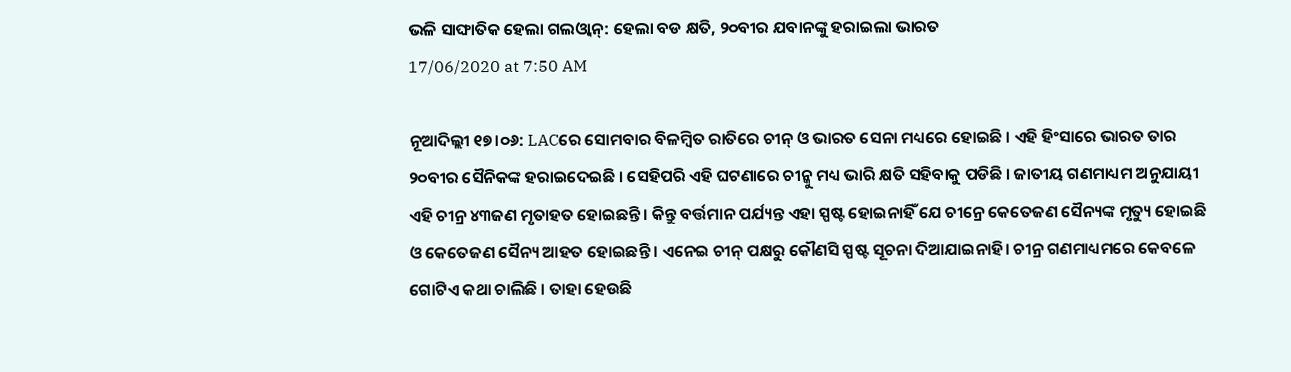ଭଳି ସାଙ୍ଘାତିକ ହେଲା ଗଲଓ୍ୱାନ୍: ହେଲା ବଡ କ୍ଷତି, ୨୦ବୀର ଯବାନଙ୍କୁ ହରାଇଲା ଭାରତ
17/06/2020 at 7:50 AM

ନୂଆଦିଲ୍ଲୀ ୧୭।୦୬: LACରେ ସୋମବାର ବିଳମ୍ବିତ ରାତିରେ ଚୀନ୍ ଓ ଭାରତ ସେନା ମଧ୍ୟରେ ହୋଇଛି । ଏହି ହିଂସାରେ ଭାରତ ତାର ୨୦ବୀର ସୈନିକଙ୍କ ହରାଇଦେଇଛି । ସେହିପରି ଏହି ଘଟଣାରେ ଚୀନ୍କୁ ମଧ୍ୟ ଭାରି କ୍ଷତି ସହିବାକୁ ପଡିଛି । ଜାତୀୟ ଗଣମାଧ୍ୟମ ଅନୁଯାୟୀ ଏହି ଚୀନ୍ର ୪୩ଜଣ ମୃତାହତ ହୋଇଛନ୍ତି । କିନ୍ତୁ ବର୍ତ୍ତମାନ ପର୍ଯ୍ୟନ୍ତ ଏହା ସ୍ପଷ୍ଟ ହୋଇନାହିଁ ଯେ ଚୀନ୍ରେ କେତେଜଣ ସୈନ୍ୟଙ୍କ ମୃତ୍ୟୁ ହୋଇଛି ଓ କେତେଜଣ ସୈନ୍ୟ ଆହତ ହୋଇଛନ୍ତି । ଏନେଇ ଚୀନ୍ ପକ୍ଷରୁ କୌଣସି ସ୍ପଷ୍ଟ ସୂଚନା ଦିଆଯାଇନାହି। ଚୀନ୍ର ଗଣମାଧ୍ୟମରେ କେବଳେ ଗୋଟିଏ କଥା ଚାଲିଛି । ତାହା ହେଉଛି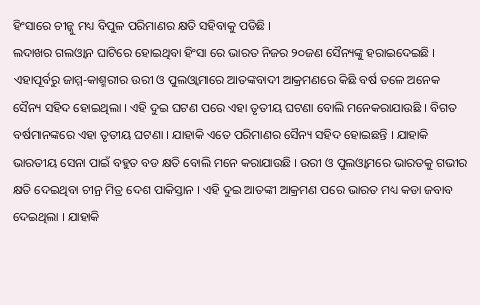ହିଂସାରେ ଚୀନ୍କୁ ମଧ୍ୟ ବିପୁଳ ପରିମାଣର କ୍ଷତି ସହିବାକୁ ପଡିଛି ।
ଲଦାଖର ଗଲଓ୍ୱାନ ଘାଟିରେ ହୋଇଥିବା ହିଂସା ରେ ଭାରତ ନିଜର ୨୦ଜଣ ସୈନ୍ୟଙ୍କୁ ହରାଇଦେଇଛି । ଏହାପୂର୍ବରୁ ଜାମ୍ମ-କାଶ୍ମରୀର ଉରୀ ଓ ପୁଲଓ୍ୱାମାରେ ଆତଙ୍କବାଦୀ ଆକ୍ରମଣରେ କିଛି ବର୍ଷ ତଳେ ଅନେକ ସୈନ୍ୟ ସହିଦ ହୋଇଥିଲା । ଏହି ଦୁଇ ଘଟଣ ପରେ ଏହା ତୃତୀୟ ଘଟଣା ବୋଲି ମନେକରାଯାଉଛି । ବିଗତ ବର୍ଷମାନଙ୍କରେ ଏହା ତୃତୀୟ ଘଟଣା । ଯାହାକି ଏତେ ପରିମାଣର ସୈନ୍ୟ ସହିଦ ହୋଇଛନ୍ତି । ଯାହାକି ଭାରତୀୟ ସେନା ପାଇଁ ବହୁତ ବଡ କ୍ଷତି ବୋଲି ମନେ କରାଯାଉଛି । ଉରୀ ଓ ପୁଲଓ୍ୱାମରେ ଭାରତକୁ ଗଭୀର କ୍ଷତି ଦେଇଥିବା ଚୀନ୍ର ମିତ୍ର ଦେଶ ପାକିସ୍ତାନ । ଏହି ଦୁଇ ଆତଙ୍କୀ ଆକ୍ରମଣ ପରେ ଭାରତ ମଧ୍ୟ କଡା ଜବାବ ଦେଇଥିଲା । ଯାହାକି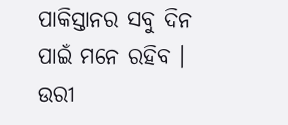ପାକିସ୍ତାନର ସବୁ ଦିନ ପାଇଁ ମନେ ରହିବ ।
ଉରୀ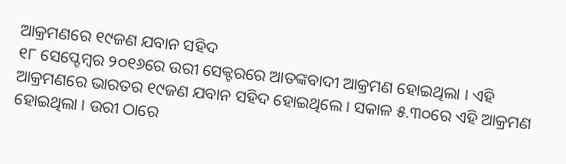ଆକ୍ରମଣରେ ୧୯ଜଣ ଯବାନ ସହିଦ
୧୮ ସେପ୍ଟେମ୍ବର ୨୦୧୬ରେ ଉରୀ ସେକ୍ଟରରେ ଆତଙ୍କବାଦୀ ଆକ୍ରମଣ ହୋଇଥିଲା । ଏହି ଆକ୍ରମଣରେ ଭାରତର ୧୯ଜଣ ଯବାନ ସହିଦ ହୋଇଥିଲେ । ସକାଳ ୫.୩୦ରେ ଏହି ଆକ୍ରମଣ ହୋଇଥିଲା । ଉରୀ ଠାରେ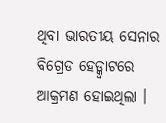ଥିବା ଭାରତୀୟ ସେନାର ବିଗ୍ରେଡ ହେଡ୍କ୍ୱାଟରେ ଆକ୍ରମଣ ହୋଇଥିଲା ।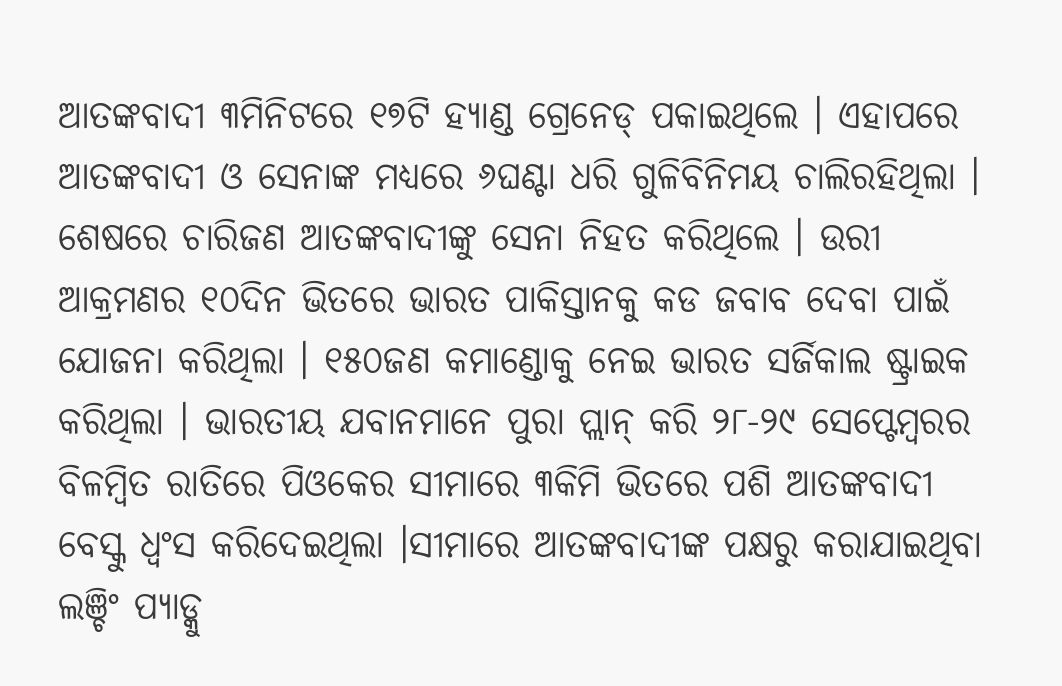ଆତଙ୍କବାଦୀ ୩ମିନିଟରେ ୧୭ଟି ହ୍ୟାଣ୍ଡ ଗ୍ରେନେଡ୍ ପକାଇଥିଲେ । ଏହାପରେ ଆତଙ୍କବାଦୀ ଓ ସେନାଙ୍କ ମଧ୍ୟରେ ୬ଘଣ୍ଟା ଧରି ଗୁଳିବିନିମୟ ଚାଲିରହିଥିଲା । ଶେଷରେ ଚାରିଜଣ ଆତଙ୍କବାଦୀଙ୍କୁ ସେନା ନିହତ କରିଥିଲେ । ଉରୀ ଆକ୍ରମଣର ୧୦ଦିନ ଭିତରେ ଭାରତ ପାକିସ୍ତାନକୁ କଡ ଜବାବ ଦେବା ପାଇଁ ଯୋଜନା କରିଥିଲା । ୧୫୦ଜଣ କମାଣ୍ଡୋକୁ ନେଇ ଭାରତ ସର୍ଜିକାଲ ଷ୍ଟ୍ରାଇକ କରିଥିଲା । ଭାରତୀୟ ଯବାନମାନେ ପୁରା ପ୍ଲାନ୍ କରି ୨୮-୨୯ ସେପ୍ଟେମ୍ବରର ବିଳମ୍ବିତ ରାତିରେ ପିଓକେର ସୀମାରେ ୩କିମି ଭିତରେ ପଶି ଆତଙ୍କବାଦୀ ବେସ୍କୁ ଧ୍ୱଂସ କରିଦେଇଥିଲା ।ସୀମାରେ ଆତଙ୍କବାଦୀଙ୍କ ପକ୍ଷରୁ କରାଯାଇଥିବା ଲଞ୍ଚିଂ ପ୍ୟାଡ୍କୁ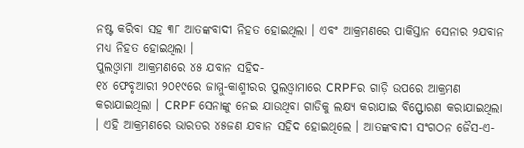ନଷ୍ଟ କରିବା ସହ ୩୮ ଆତଙ୍କବାଦୀ ନିହତ ହୋଇଥିଲା । ଏବଂ ଆକ୍ରମଣରେ ପାକିସ୍ତାନ ସେନାର ୨ଯବାନ ମଧ୍ୟ ନିହତ ହୋଇଥିଲା ।
ପୁଲଓ୍ୱାମା ଆକ୍ରମଣରେ ୪୫ ଯବାନ ସହିଦ-
୧୪ ଫେବୃଆରୀ ୨୦୧୯ରେ ଜାମ୍ମୁ-କାଶ୍ମୀରର ପୁଲଓ୍ୱାମାରେ CRPFର ଗାଡ଼ି ଉପରେ ଆକ୍ରମଣ କରାଯାଇଥିଲା । CRPF ସେନାଙ୍କୁ ନେଇ ଯାଉଥିବା ଗାଡିକୁ ଲକ୍ଷ୍ୟ କରାଯାଇ ବିସ୍ଫୋରଣ କରାଯାଇଥିଲା । ଏହି ଆକ୍ରମଣରେ ଭାରତର ୪୫ଜଣ ଯବାନ ସହିଦ ହୋଇଥିଲେ । ଆତଙ୍କବାଦୀ ସଂଗଠନ ଜୈସ-ଏ-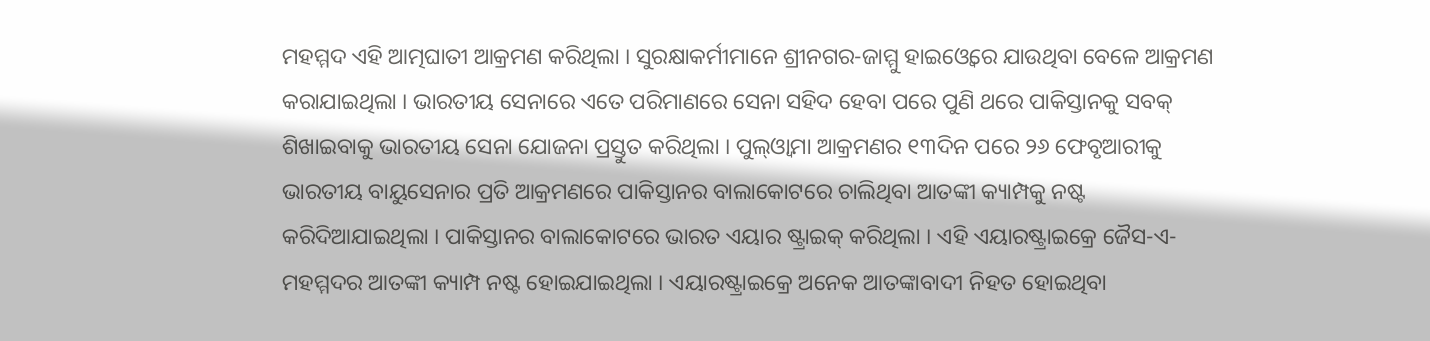ମହମ୍ମଦ ଏହି ଆତ୍ମଘାତୀ ଆକ୍ରମଣ କରିଥିଲା । ସୁରକ୍ଷାକର୍ମୀମାନେ ଶ୍ରୀନଗର-ଜାମ୍ମୁ ହାଇଓ୍ୱେରେ ଯାଉଥିବା ବେଳେ ଆକ୍ରମଣ କରାଯାଇଥିଲା । ଭାରତୀୟ ସେନାରେ ଏତେ ପରିମାଣରେ ସେନା ସହିଦ ହେବା ପରେ ପୁଣି ଥରେ ପାକିସ୍ତାନକୁ ସବକ୍ ଶିଖାଇବାକୁ ଭାରତୀୟ ସେନା ଯୋଜନା ପ୍ରସ୍ତୁତ କରିଥିଲା । ପୁଲ୍ଓ୍ୱାମା ଆକ୍ରମଣର ୧୩ଦିନ ପରେ ୨୬ ଫେବୃଆରୀକୁ ଭାରତୀୟ ବାୟୁସେନାର ପ୍ରତି ଆକ୍ରମଣରେ ପାକିସ୍ତାନର ବାଲାକୋଟରେ ଚାଲିଥିବା ଆତଙ୍କୀ କ୍ୟାମ୍ପକୁ ନଷ୍ଟ କରିଦିଆଯାଇଥିଲା । ପାକିସ୍ତାନର ବାଲାକୋଟରେ ଭାରତ ଏୟାର ଷ୍ଟ୍ରାଇକ୍ କରିଥିଲା । ଏହି ଏୟାରଷ୍ଟ୍ରାଇକ୍ରେ ଜୈସ-ଏ-ମହମ୍ମଦର ଆତଙ୍କୀ କ୍ୟାମ୍ପ ନଷ୍ଟ ହୋଇଯାଇଥିଲା । ଏୟାରଷ୍ଟ୍ରାଇକ୍ରେ ଅନେକ ଆତଙ୍କାବାଦୀ ନିହତ ହୋଇଥିବା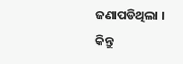ଜଣାପଡିଥିଲା । କିନ୍ତୁ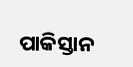ପାକିସ୍ତାନ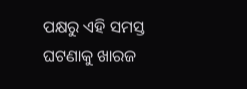ପକ୍ଷରୁ ଏହି ସମସ୍ତ ଘଟଣାକୁ ଖାରଜ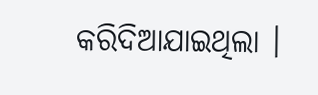କରିଦିଆଯାଇଥିଲା ।